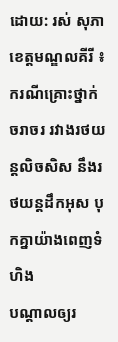ដោយ: រស់ សុភា
ខេត្តមណ្ឌលគីរី ៖ ករណីគ្រោះថ្នាក់ចរាចរ រវាងរថយន្តលិចសិស នឹងរថយន្តដឹកអុស បុកគ្នាយ៉ាងពេញទំហិង
បណ្ដាលឲ្យរ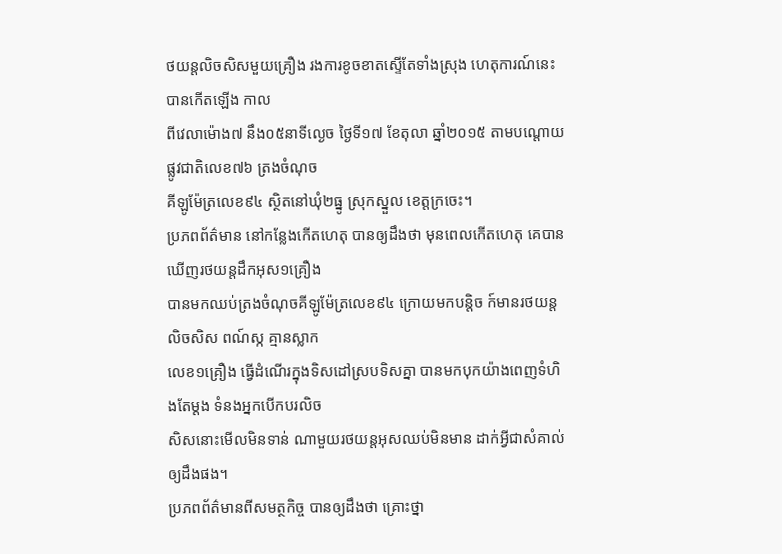ថយន្តលិចសិសមួយគ្រឿង រងការខូចខាតស្ទើតែទាំងស្រុង ហេតុការណ៍នេះបានកើតឡើង កាល
ពីវេលាម៉ោង៧ នឹង០៥នាទីល្ងេច ថ្ងៃទី១៧ ខែតុលា ឆ្នាំ២០១៥ តាមបណ្ដោយផ្លូវជាតិលេខ៧៦ ត្រងចំណុច
គីឡូម៉ែត្រលេខ៩៤ ស្ថិតនៅឃុំ២ធ្នូ ស្រុកស្នួល ខេត្តក្រចេះ។
ប្រភពព័ត៌មាន នៅកន្លែងកើតហេតុ បានឲ្យដឹងថា មុនពេលកើតហេតុ គេបានឃើញរថយន្តដឹកអុស១គ្រឿង
បានមកឈប់ត្រងចំណុចគីឡូម៉ែត្រលេខ៩៤ ក្រោយមកបន្តិច ក៍មានរថយន្តលិចសិស ពណ៍ស្ក គ្មានស្លាក
លេខ១គ្រឿង ធ្វើដំណើរក្នុងទិសដៅស្របទិសគ្នា បានមកបុកយ៉ាងពេញទំហិងតែម្ដង ទំនងអ្នកបើកបរលិច
សិសនោះមើលមិនទាន់ ណាមួយរថយន្តអុសឈប់មិនមាន ដាក់អ្វីជាសំគាល់ឲ្យដឹងផង។
ប្រភពព័ត៌មានពីសមត្ថកិច្ច បានឲ្យដឹងថា គ្រោះថ្នា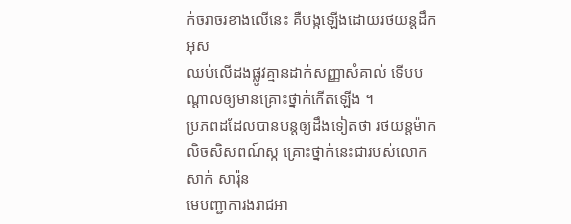ក់ចរាចរខាងលើនេះ គឺបង្កឡើងដោយរថយន្តដឹកអុស
ឈប់លើដងផ្លូវគ្មានដាក់សញ្ញាសំគាល់ ទើបបណ្ដាលឲ្យមានគ្រោះថ្នាក់កើតឡើង ។
ប្រភពដដែលបានបន្តឲ្យដឹងទៀតថា រថយន្តម៉ាកលិចសិសពណ៍ស្ក គ្រោះថ្នាក់នេះជារបស់លោកសាក់ សារ៉ុន
មេបញ្ជាការងរាជអា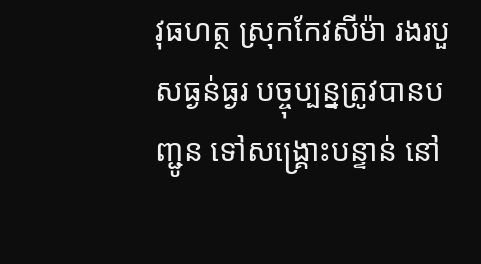វុធហត្ថ ស្រុកកែវសីម៉ា រងរបួសធ្ងន់ធ្ងរ បច្ចុប្បន្នត្រូវបានបញ្ជូន ទៅសង្គ្រោះបន្ទាន់ នៅ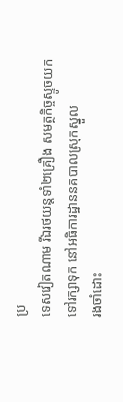ប្រ
ទេសវៀតណាម រីឯរថយន្តទាំ២គ្រឿង សមត្ថកិច្ចស្ទូចយកទៅរក្សាទុក នៅអធិការដ្ឋាននគបាលស្រុកស្នួល
រងចាំដោះ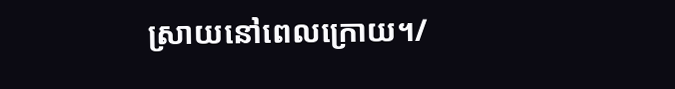ស្រាយនៅពេលក្រោយ។/